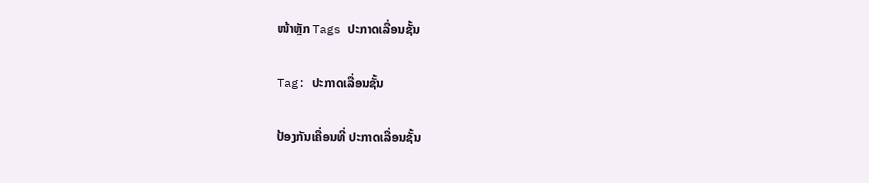ໜ້າຫຼັກ Tags ປະກາດເລື່ອນຊັ້ນ

Tag: ປະກາດເລື່ອນຊັ້ນ

ປ້ອງກັນເຄື່ອນທີ່ ປະກາດເລື່ອນຊັ້ນ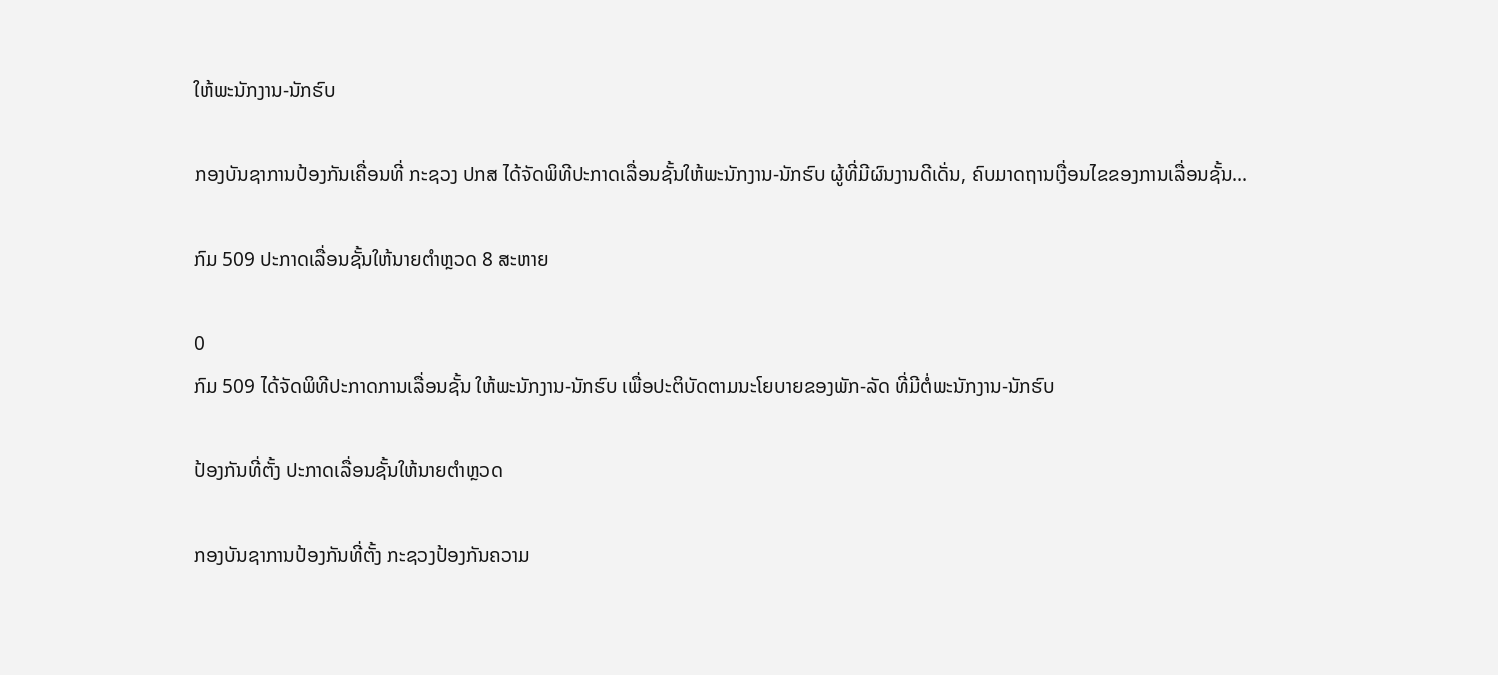ໃຫ້ພະນັກງານ-ນັກຮົບ

ກອງບັນຊາການປ້ອງກັນເຄື່ອນທີ່ ກະຊວງ ປກສ ໄດ້ຈັດພິທີປະກາດເລື່ອນຊັ້ນໃຫ້ພະນັກງານ-ນັກຮົບ ຜູ້ທີ່ມີຜົນງານດີເດັ່ນ, ຄົບມາດຖານເງື່ອນໄຂຂອງການເລື່ອນຊັ້ນ...

ກົມ 509 ປະກາດເລື່ອນຊັ້ນໃຫ້ນາຍຕໍາຫຼວດ 8 ສະຫາຍ

0
ກົມ 509 ໄດ້ຈັດພິທີປະກາດການເລື່ອນຊັ້ນ ໃຫ້ພະນັກງານ-ນັກຮົບ ເພື່ອປະຕິບັດຕາມນະໂຍບາຍຂອງພັກ-ລັດ ທີ່ມີຕໍ່ພະນັກງານ-ນັກຮົບ

ປ້ອງກັນທີ່ຕັ້ງ ປະກາດເລື່ອນຊັ້ນໃຫ້ນາຍຕໍາຫຼວດ

ກອງບັນຊາການປ້ອງກັນທີ່ຕັ້ງ ກະຊວງປ້ອງກັນຄວາມ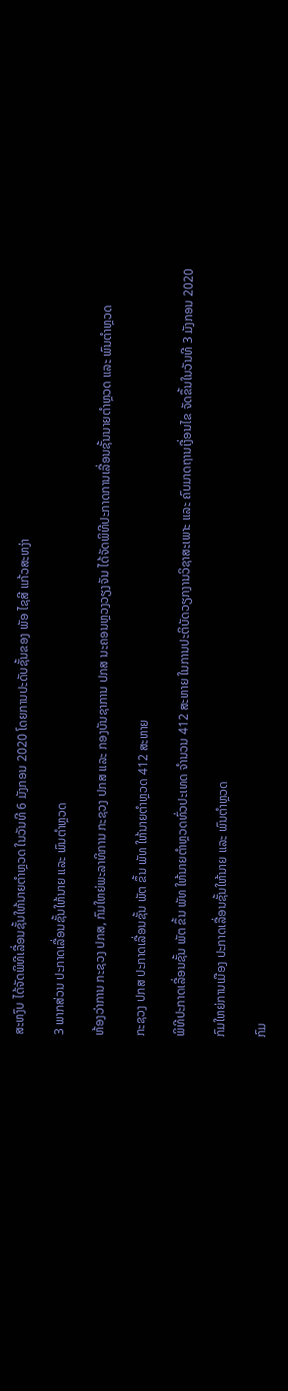ສະຫງົບ ໄດ້ຈັດພິທີເລື່ອນຊັ້ນໃຫ້ນາຍຕຳຫຼວດ ໃນວັນທີ 6 ມັງກອນ 2020 ໂດຍການປະດັບຊັ້ນຂອງ ພັອ ໄຊສີ ແກ້ວສະຫງ່າ

3 ພາກສ່ວນ ປະກາດເລື່ອນຊັ້ນໃຫ້ນາຍ ແລະ ພົນຕໍາຫຼວດ

ຫ້ອງວ່າການ ກະຊວງ ປກສ, ກົມໃຫຍ່ພະລາທິການ ກະຊວງ ປກສ ແລະ ກອງບັນຊາການ ປກສ ນະຄອນຫຼວງວຽງຈັນ ໄດ້ຈັດພິທີປະກາດການເລື່ອນຊັ້ນນາຍຕໍາຫຼວດ ແລະ ພົນຕຳຫຼວດ

ກະຊວງ ປກສ ປະກາດເລື່ອນຊັ້ນ ພັຕ ຂຶ້ນ ພັທ ໃຫ້ນາຍຕໍາຫຼວດ 412 ສະຫາຍ

ພິທີປະກາດເລື່ອນຊັ້ນ ພັຕ ຂຶ້ນ ພັທ ໃຫ້ນາຍຕຳຫຼວດທົ່ວປະເທດ ຈໍານວນ 412 ສະຫາຍ ໃນການປະຕິບັດວຽກງານວິຊາສະເພາະ ແລະ ຄົບມາດຖານເງື່ອນໄຂ ຈັດຂຶ້ນໃນວັນທີ 3 ມັງກອນ 2020

ກົມໃຫຍ່ການເມືອງ ປະກາດເລື່ອນຊັ້ນໃຫ້ນາຍ ແລະ ພົນຕໍາຫຼວດ

ກົມ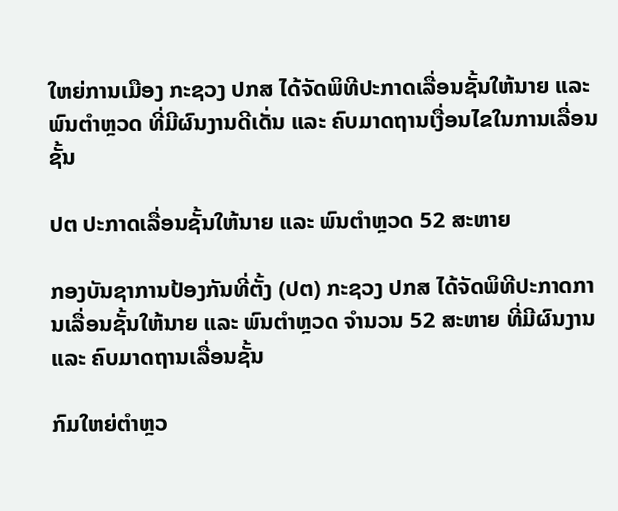ໃຫຍ່ການເມືອງ ກະຊວງ ປກສ ໄດ້ຈັດພິທີປະກາດເລື່ອນຊັ້ນໃຫ້ນາຍ ແລະ ພົນຕໍາຫຼວດ ທີ່ມີຜົນງານດີເດັ່ນ ແລະ ຄົບມາດຖານເງື່ອນໄຂໃນການເລື່ອນຊັ້ນ

ປຕ ປະກາດເລື່ອນຊັ້ນໃຫ້ນາຍ ແລະ ພົນຕໍາຫຼວດ 52 ສະຫາຍ

ກອງບັນຊາການປ້ອງກັນທີ່ຕັ້ງ (ປຕ) ກະຊວງ ປກສ ໄດ້ຈັດພິທີປະກາດການເລື່ອນຊັ້ນໃຫ້ນາຍ ແລະ ພົນຕໍາຫຼວດ ຈຳນວນ 52 ສະຫາຍ ທີ່ມີຜົນງານ ແລະ ຄົບມາດຖານເລື່ອນຊັ້ນ

ກົມໃຫຍ່ຕໍາຫຼວ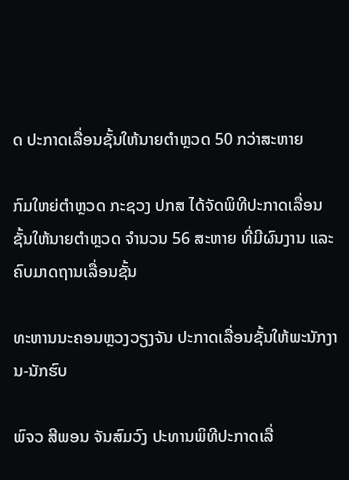ດ ປະກາດເລື່ອນຊັ້ນໃຫ້ນາຍຕໍາຫຼວດ 50 ກວ່າສະຫາຍ

ກົມໃຫຍ່ຕໍາຫຼວດ ກະຊວງ ປກສ ໄດ້ຈັດພິທີປະກາດເລື່ອນຊັ້ນໃຫ້ນາຍຕໍາຫຼວດ ຈຳນວນ 56 ສະຫາຍ ທີ່ມີຜົນງານ ແລະ ຄົບມາດຖານເລື່ອນຊັ້ນ

ທະຫານນະຄອນຫຼວງວຽງຈັນ ປະກາດເລື່ອນຊັ້ນໃຫ້ພະນັກງານ-ນັກຮົບ

ພົຈວ ສີພອນ ຈັນສົມວົງ ປະທານພິທີປະກາດເລື່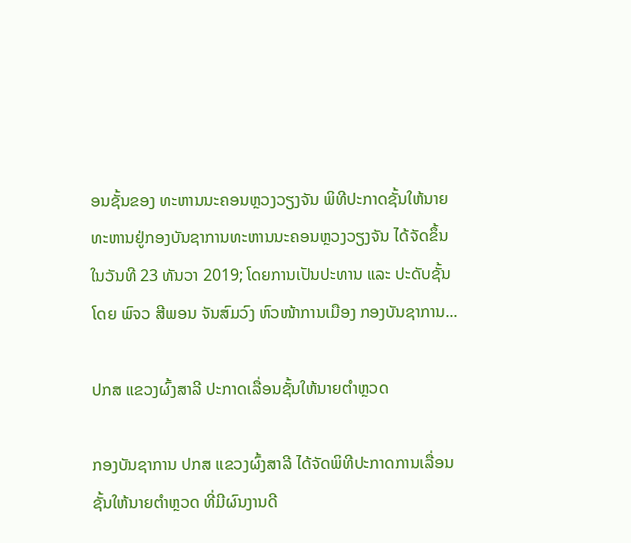ອນຊັ້ນຂອງ ທະຫານນະຄອນຫຼວງວຽງຈັນ ພິທີປະກາດຊັ້ນໃຫ້ນາຍທະຫານຢູ່ກອງບັນຊາການທະຫານນະຄອນຫຼວງວຽງຈັນ ໄດ້ຈັດຂຶ້ນໃນວັນທີ 23 ທັນວາ 2019; ໂດຍການເປັນປະທານ ແລະ ປະດັບຊັ້ນໂດຍ ພົຈວ ສີພອນ ຈັນສົມວົງ ຫົວໜ້າການເມືອງ ກອງບັນຊາການ...

ປກສ ແຂວງຜົ້ງສາລີ ປະກາດເລື່ອນຊັ້ນໃຫ້ນາຍຕໍາຫຼວດ

ກອງບັນຊາການ ປກສ ແຂວງຜົ້ງສາລີ ໄດ້ຈັດພິທີປະກາດການເລື່ອນຊັ້ນໃຫ້ນາຍຕໍາຫຼວດ ທີ່ມີຜົນງານດີ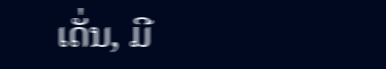ເດັ່ນ, ມີ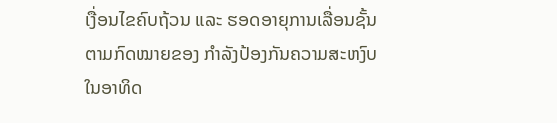ເງື່ອນໄຂຄົບຖ້ວນ ແລະ ຮອດອາຍຸການເລື່ອນຊັ້ນຕາມກົດໝາຍຂອງ ກໍາລັງປ້ອງກັນຄວາມສະຫງົບ ໃນອາທິດ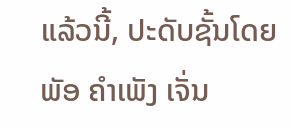ແລ້ວນີ້, ປະດັບຊັ້ນໂດຍ ພັອ ຄໍາເພັງ ເຈັ່ນ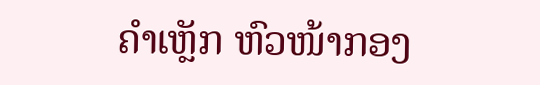ຄໍາເຫຼັກ ຫົວໜ້າກອງ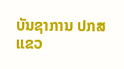ບັນຊາການ ປກສ ແຂວ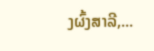ງຜົ້ງສາລີ,...